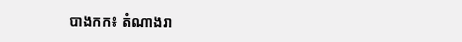បាងកក៖ តំណាងរា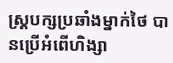ស្រ្តបក្សប្រឆាំងម្នាក់ថៃ បានប្រើអំពើហិង្សា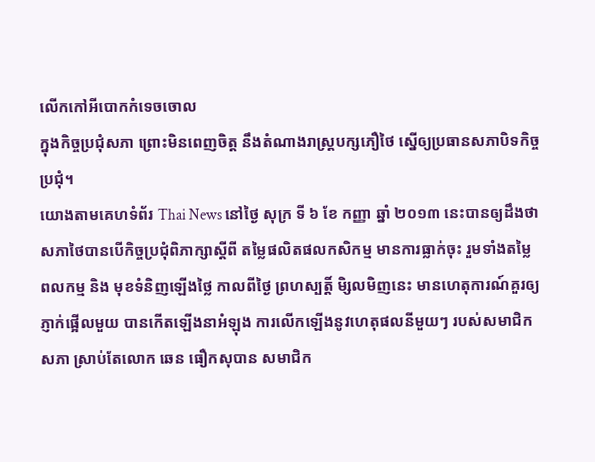លើកកៅអីបោកកំទេចចោល
ក្នុងកិច្ចប្រជុំសភា ព្រោះមិនពេញចិត្ត នឹងតំណាងរាស្រ្តបក្សភឿថៃ ស្នើឲ្យប្រធានសភាបិទកិច្ច
ប្រជុំ។
យោងតាមគេហទំព័រ Thai News នៅថ្ងៃ សុក្រ ទី ៦ ខែ កញ្ញា ឆ្នាំ ២០១៣ នេះបានឲ្យដឹងថា
សភាថៃបានបើកិច្ចប្រជុំពិភាក្សាស្តីពី តម្លៃផលិតផលកសិកម្ម មានការធ្លាក់ចុះ រួមទាំងតម្លៃ
ពលកម្ម និង មុខទំនិញឡើងថ្លៃ កាលពីថ្ងៃ ព្រហស្បត្តិ៍ មិ្សលមិញនេះ មានហេតុការណ៍គួរឲ្យ
ភ្ញាក់ផ្អើលមួយ បានកើតឡើងនាអំឡុង ការលើកឡើងនូវហេតុផលនីមួយៗ របស់សមាជិក
សភា ស្រាប់តែលោក ឆេន ធឿកសុបាន សមាជិក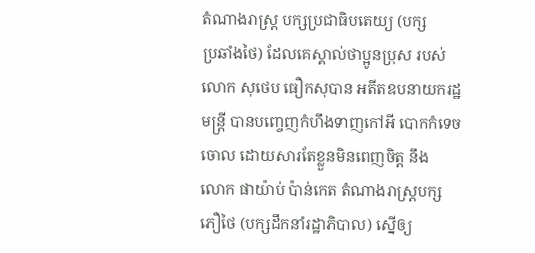តំណាងរាស្រ្ត បក្សប្រជាធិបតេយ្យ (បក្ស
ប្រឆាំងថៃ) ដែលគេស្គាល់ថាប្អូនប្រុស របស់ លោក សុថេប ធឿកសុបាន អតីតឧបនាយករដ្ឋ
មន្រ្តី បានបញ្ចេញកំហឹងទាញកៅអី បោកកំទេចចោល ដោយសារតែខ្លួនមិនពេញចិត្ត នឹង
លោក ផាយ៉ាប់ ប៉ាន់កេត តំណាងរាស្រ្តបក្សភឿថៃ (បក្សដឹកនាំរដ្ឋាភិបាល) ស្នើឲ្យ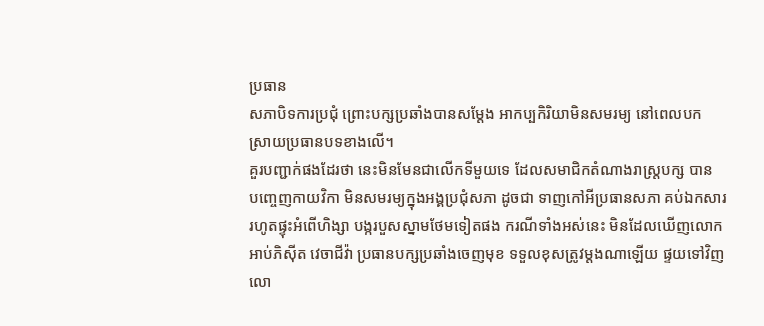ប្រធាន
សភាបិទការប្រជុំ ព្រោះបក្សប្រឆាំងបានសម្តែង អាកប្បកិរិយាមិនសមរម្យ នៅពេលបក
ស្រាយប្រធានបទខាងលើ។
គួរបញ្ជាក់ផងដែរថា នេះមិនមែនជាលើកទីមួយទេ ដែលសមាជិកតំណាងរាស្រ្តបក្ស បាន
បញ្ចេញកាយវិកា មិនសមរម្យក្នុងអង្គប្រជុំសភា ដូចជា ទាញកៅអីប្រធានសភា គប់ឯកសារ
រហូតផ្ទុះអំពើហិង្សា បង្ករបួសស្នាមថែមទៀតផង ករណីទាំងអស់នេះ មិនដែលឃើញលោក
អាប់ភិស៊ីត វេចាជីវ៉ា ប្រធានបក្សប្រឆាំងចេញមុខ ទទួលខុសត្រូវម្តងណាឡើយ ផ្ទយទៅវិញ
លោ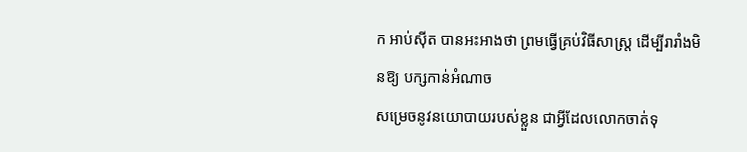ក អាប់ស៊ីត បានអះអាងថា ព្រមធ្វើគ្រប់វិធីសាស្រ្ត ដើម្បីរារាំងមិនឱ្យ បក្សកាន់អំណាច
សម្រេចនូវនយោបាយរបស់ខ្លួន ជាអ្វីដែលលោកចាត់ទុ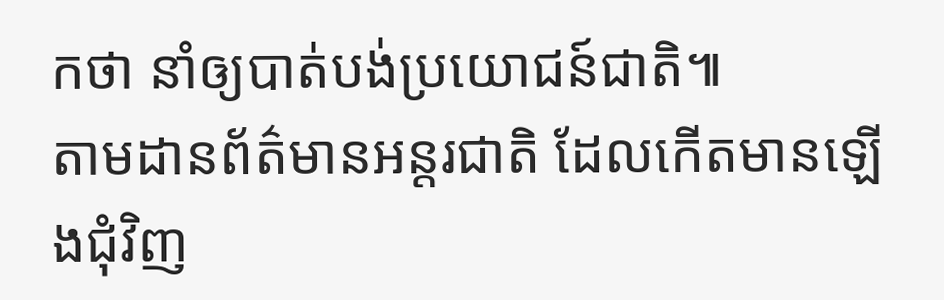កថា នាំឲ្យបាត់បង់ប្រយោជន៍ជាតិ៕
តាមដានព័ត៌មានអន្តរជាតិ ដែលកើតមានឡើងជុំវិញ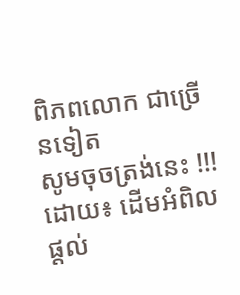ពិភពលោក ជាច្រើនទៀត
សូមចុចត្រង់នេះ !!!
ដោយ៖ ដើមអំពិល
ផ្តល់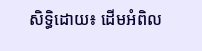សិទ្ធិដោយ៖ ដើមអំពិល